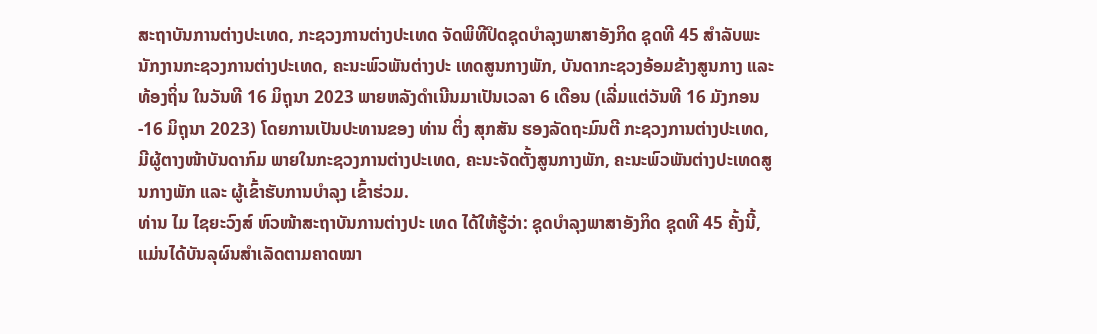ສະຖາບັນການຕ່າງປະເທດ, ກະຊວງການຕ່າງປະເທດ ຈັດພິທີປິດຊຸດບຳລຸງພາສາອັງກິດ ຊຸດທີ 45 ສຳລັບພະ ນັກງານກະຊວງການຕ່າງປະເທດ, ຄະນະພົວພັນຕ່າງປະ ເທດສູນກາງພັກ, ບັນດາກະຊວງອ້ອມຂ້າງສູນກາງ ແລະ ທ້ອງຖິ່ນ ໃນວັນທີ 16 ມິຖຸນາ 2023 ພາຍຫລັງດໍາເນີນມາເປັນເວລາ 6 ເດືອນ (ເລີ່ມແຕ່ວັນທີ 16 ມັງກອນ-16 ມິຖຸນາ 2023) ໂດຍການເປັນປະທານຂອງ ທ່ານ ຕິ່ງ ສຸກສັນ ຮອງລັດຖະມົນຕີ ກະຊວງການຕ່າງປະເທດ, ມີຜູ້ຕາງໜ້າບັນດາກົມ ພາຍໃນກະຊວງການຕ່າງປະເທດ, ຄະນະຈັດຕັ້ງສູນກາງພັກ, ຄະນະພົວພັນຕ່າງປະເທດສູນກາງພັກ ແລະ ຜູ້ເຂົ້າຮັບການບໍາລຸງ ເຂົ້າຮ່ວມ.
ທ່ານ ໄມ ໄຊຍະວົງສ໌ ຫົວໜ້າສະຖາບັນການຕ່າງປະ ເທດ ໄດ້ໃຫ້ຮູ້ວ່າ: ຊຸດບໍາລຸງພາສາອັງກິດ ຊຸດທີ 45 ຄັ້ງນີ້, ແມ່ນໄດ້ບັນລຸຜົນສໍາເລັດຕາມຄາດໝາ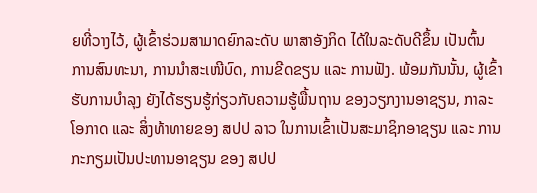ຍທີ່ວາງໄວ້, ຜູ້ເຂົ້າຮ່ວມສາມາດຍົກລະດັບ ພາສາອັງກິດ ໄດ້ໃນລະດັບດີຂຶ້ນ ເປັນຕົ້ນ ການສົນທະນາ, ການນຳສະເໜີບົດ, ການຂີດຂຽນ ແລະ ການຟັງ. ພ້ອມກັນນັ້ນ, ຜູ້ເຂົ້າຮັບການບໍາລຸງ ຍັງໄດ້ຮຽນຮູ້ກ່ຽວກັບຄວາມຮູ້ພື້ນຖານ ຂອງວຽກງານອາຊຽນ, ກາລະໂອກາດ ແລະ ສິ່ງທ້າທາຍຂອງ ສປປ ລາວ ໃນການເຂົ້າເປັນສະມາຊິກອາຊຽນ ແລະ ການກະກຽມເປັນປະທານອາຊຽນ ຂອງ ສປປ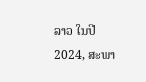ລາວ ໃນປີ 2024, ສະພາ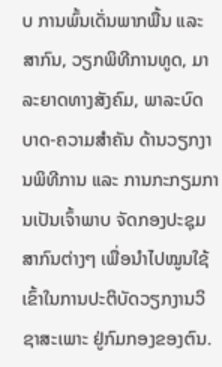ບ ການພົ້ນເດັ່ນພາກພື້ນ ແລະ ສາກົນ, ວຽກພິທີການທູດ, ມາລະຍາດທາງສັງຄົມ, ພາລະບົດບາດ-ຄວາມສໍາຄັນ ດ້ານວຽກງານພິທີການ ແລະ ການກະກຽມການເປັນເຈົ້າພາບ ຈັດກອງປະຊຸມສາກົນຕ່າງໆ ເພື່ອນໍາໄປໝູນໃຊ້ ເຂົ້າໃນການປະຕິບັດວຽກງານວິຊາສະເພາະ ຢູ່ກົມກອງຂອງຕົນ.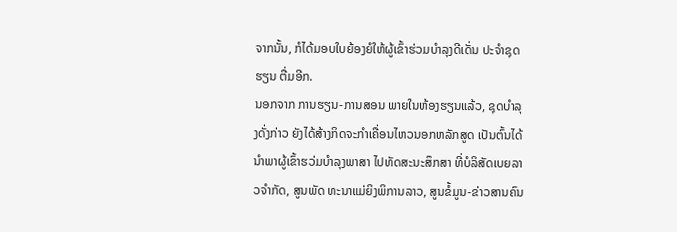ຈາກນັ້ນ, ກໍໄດ້ມອບໃບຍ້ອງຍໍໃຫ້ຜູ້ເຂົ້າຮ່ວມບຳລຸງດີເດັ່ນ ປະຈໍາຊຸດຮຽນ ຕື່ມອີກ.
ນອກຈາກ ການຮຽນ-ການສອນ ພາຍໃນຫ້ອງຮຽນແລ້ວ, ຊຸດບໍາລຸງດັ່ງກ່າວ ຍັງໄດ້ສ້າງກິດຈະກໍາເຄື່ອນໄຫວນອກຫລັກສູດ ເປັນຕົ້ນໄດ້ນໍາພາຜູ້ເຂົ້າຮວ່ມບໍາລຸງພາສາ ໄປທັດສະນະສຶກສາ ທີ່ບໍລິສັດເບຍລາວຈຳກັດ, ສູນພັດ ທະນາແມ່ຍິງພິການລາວ, ສູນຂໍ້ມູນ-ຂ່າວສານຄົນ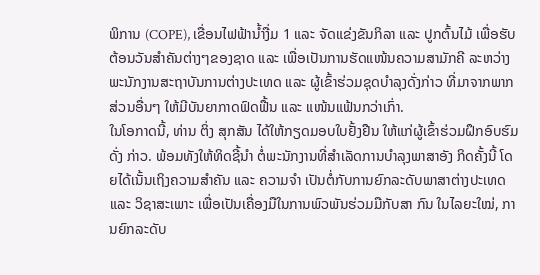ພິການ (COPE), ເຂື່ອນໄຟຟ້ານໍ້າງື່ມ 1 ແລະ ຈັດແຂ່ງຂັນກິລາ ແລະ ປູກຕົ້ນໄມ້ ເພື່ອຮັບຕ້ອນວັນສໍາຄັນຕ່າງໆຂອງຊາດ ແລະ ເພື່ອເປັນການຮັດແໜ້ນຄວາມສາມັກຄີ ລະຫວ່າງ ພະນັກງານສະຖາບັນການຕ່າງປະເທດ ແລະ ຜູ້ເຂົ້າຮ່ວມຊຸດບໍາລຸງດັ່ງກ່າວ ທີ່ມາຈາກພາກສ່ວນອື່ນໆ ໃຫ້ມີບັນຍາກາດຟົດຟື້ນ ແລະ ແໜ້ນແຟ້ນກວ່າເກົ່າ.
ໃນໂອກາດນີ້, ທ່ານ ຕິ່ງ ສຸກສັນ ໄດ້ໃຫ້ກຽດມອບໃບຢັ້ງຢືນ ໃຫ້ແກ່ຜູ້ເຂົ້າຮ່ວມຝຶກອົບຮົມດັ່ງ ກ່າວ. ພ້ອມທັງໃຫ້ທິດຊີ້ນໍາ ຕໍ່ພະນັກງານທີ່ສໍາເລັດການບໍາລຸງພາສາອັງ ກິດຄັ້ງນີ້ ໂດຍໄດ້ເນັ້ນເຖິງຄວາມສຳຄັນ ແລະ ຄວາມຈຳ ເປັນຕໍ່ກັບການຍົກລະດັບພາສາຕ່າງປະເທດ ແລະ ວິຊາສະເພາະ ເພື່ອເປັນເຄື່ອງມືໃນການພົວພັນຮ່ວມມືກັບສາ ກົນ ໃນໄລຍະໃໝ່, ການຍົກລະດັບ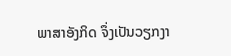ພາສາອັງກິດ ຈຶ່ງເປັນວຽກງາ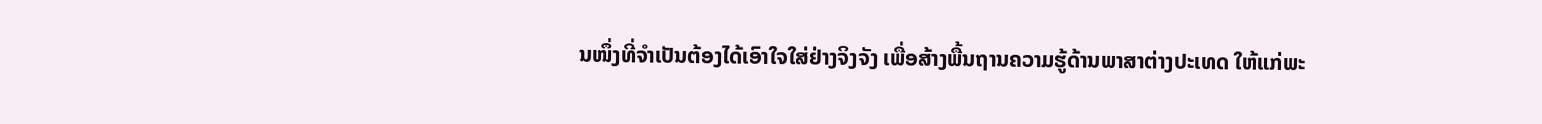ນໜຶ່ງທີ່ຈໍາເປັນຕ້ອງໄດ້ເອົາໃຈໃສ່ຢ່າງຈິງຈັງ ເພື່ອສ້າງພື້ນຖານຄວາມຮູ້ດ້ານພາສາຕ່າງປະເທດ ໃຫ້ແກ່ພະ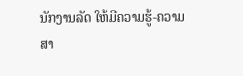ນັກງານລັດ ໃຫ້ມີຄວາມຮູ້-ຄວາມສາ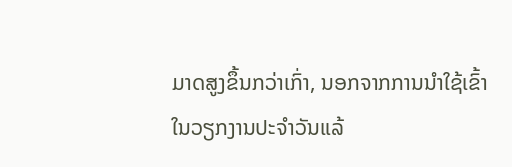ມາດສູງຂຶ້ນກວ່າເກົ່າ, ນອກຈາກການນຳໃຊ້ເຂົ້າໃນວຽກງານປະຈໍາວັນແລ້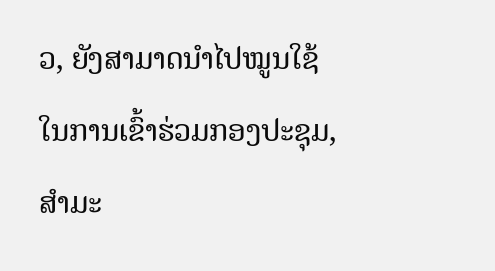ວ, ຍັງສາມາດນຳໄປໝູນໃຊ້ໃນການເຂົ້າຮ່ວມກອງປະຊຸມ, ສໍາມະ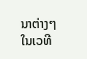ນາຕ່າງໆໃນເວທີ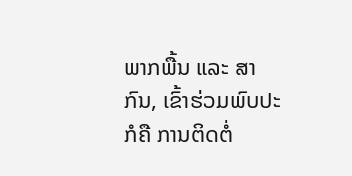ພາກພື້ນ ແລະ ສາກົນ, ເຂົ້າຮ່ວມພົບປະ ກໍຄື ການຕິດຕໍ່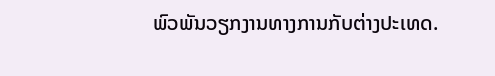ພົວພັນວຽກງານທາງການກັບຕ່າງປະເທດ.